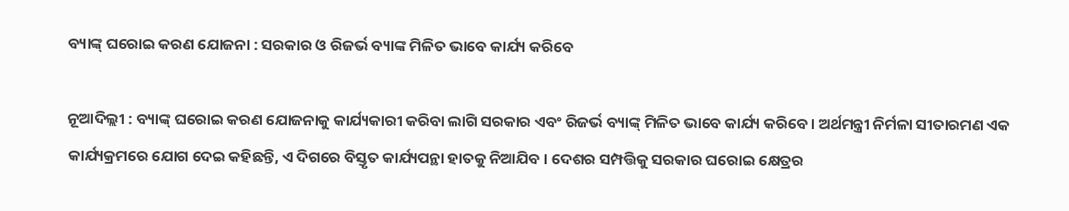ବ୍ୟାଙ୍କ୍‍ ଘରୋଇ କରଣ ଯୋଜନା : ସରକାର ଓ ରିଜର୍ଭ ବ୍ୟାଙ୍କ ମିଳିତ ଭାବେ କାର୍ଯ୍ୟ କରିବେ

ନୂଆଦିଲ୍ଲୀ : ବ୍ୟାଙ୍କ୍‍ ଘରୋଇ କରଣ ଯୋଜନାକୁ କାର୍ଯ୍ୟକାରୀ କରିବା ଲାଗି ସରକାର ଏବଂ ରିଜର୍ଭ ବ୍ୟାଙ୍କ୍‍ ମିଳିତ ଭାବେ କାର୍ଯ୍ୟ କରିବେ। ଅର୍ଥମନ୍ତ୍ରୀ ନିର୍ମଳା ସୀତାରମଣ ଏକ କାର୍ଯ୍ୟକ୍ରମରେ ଯୋଗ ଦେଇ କହିଛନ୍ତି, ଏ ଦିଗରେ ବିସ୍ତୃତ କାର୍ଯ୍ୟପନ୍ଥା ହାତକୁ ନିଆଯିବ । ଦେଶର ସମ୍ପତ୍ତିକୁ ସରକାର ଘରୋଇ କ୍ଷେତ୍ରର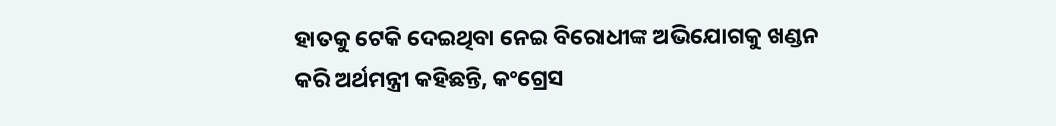ହାତକୁ ଟେକି ଦେଇଥିବା ନେଇ ବିରୋଧୀଙ୍କ ଅଭିଯୋଗକୁ ଖଣ୍ଡନ କରି ଅର୍ଥମନ୍ତ୍ରୀ କହିଛନ୍ତି, କଂଗ୍ରେସ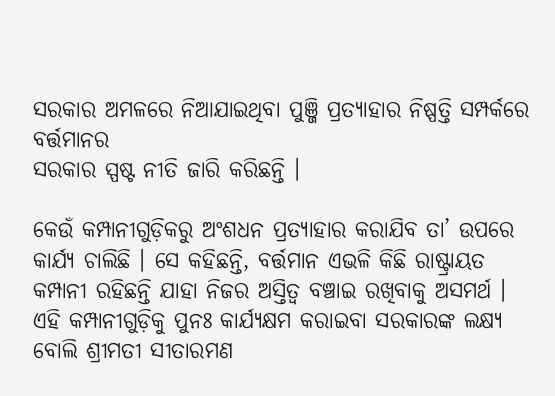ସରକାର ଅମଳରେ ନିଆଯାଇଥିବା ପୁଞ୍ଜି ପ୍ରତ୍ୟାହାର ନିଷ୍ପତ୍ତି ସମ୍ପର୍କରେ ବର୍ତ୍ତମାନର
ସରକାର ସ୍ପଷ୍ଟ ନୀତି ଜାରି କରିଛନ୍ତି ।

କେଉଁ କମ୍ପାନୀଗୁଡ଼ିକରୁ ଅଂଶଧନ ପ୍ରତ୍ୟାହାର କରାଯିବ ତା’ ଉପରେ କାର୍ଯ୍ୟ ଚାଲିଛି । ସେ କହିଛନ୍ତି, ବର୍ତ୍ତମାନ ଏଭଳି କିଛି ରାଷ୍ଟ୍ରାୟତ କମ୍ପାନୀ ରହିଛନ୍ତି ଯାହା ନିଜର ଅସ୍ତିତ୍ୱ ବଞ୍ଚାଇ ରଖିବାକୁ ଅସମର୍ଥ । ଏହି କମ୍ପାନୀଗୁଡ଼ିକୁ ପୁନଃ କାର୍ଯ୍ୟକ୍ଷମ କରାଇବା ସରକାରଙ୍କ ଲକ୍ଷ୍ୟ ବୋଲି ଶ୍ରୀମତୀ ସୀତାରମଣ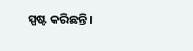ସ୍ପଷ୍ଟ କରିଛନ୍ତି।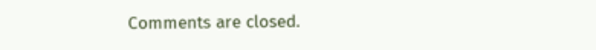Comments are closed.